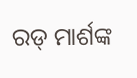ରଡ୍ ମାର୍ଶଙ୍କ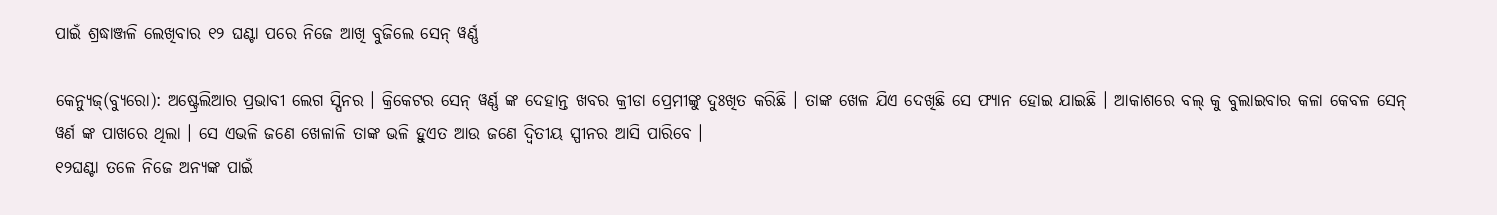ପାଇଁ ଶ୍ରଦ୍ଧାଞ୍ଜଳି ଲେଖିବାର ୧୨ ଘଣ୍ଟା ପରେ ନିଜେ ଆଖି ବୁଜିଲେ ସେନ୍ ୱର୍ଣ୍ଣ

କେନ୍ୟୁଜ୍(ବ୍ୟୁରୋ): ଅଷ୍ଟ୍ରେଲିଆର ପ୍ରଭାବୀ ଲେଗ ସ୍ପିନର । କ୍ରିକେଟର ସେନ୍ ୱର୍ଣ୍ଣ ଙ୍କ ଦେହାନ୍ତ ଖବର କ୍ରୀଡା ପ୍ରେମୀଙ୍କୁ ଦୁଃଖିତ କରିଛି । ତାଙ୍କ ଖେଳ ଯିଏ ଦେଖିଛି ସେ ଫ୍ୟାନ ହୋଇ ଯାଇଛି । ଆକାଶରେ ବଲ୍ କୁ ବୁଲାଇବାର କଳା କେବଳ ସେନ୍ ୱର୍ଣ ଙ୍କ ପାଖରେ ଥିଲା । ସେ ଏଭଳି ଜଣେ ଖେଳାଳି ତାଙ୍କ ଭଳି ହୁଏତ ଆଉ ଜଣେ ଦ୍ଵିତୀୟ ସ୍ପୀନର ଆସି ପାରିବେ ।
୧୨ଘଣ୍ଟା ତଳେ ନିଜେ ଅନ୍ୟଙ୍କ ପାଇଁ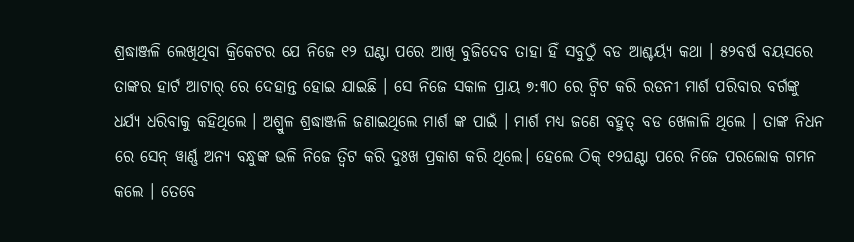ଶ୍ରଦ୍ଧାଞ୍ଜଳି ଲେଖିଥିବା କ୍ରିକେଟର ଯେ ନିଜେ ୧୨ ଘଣ୍ଟା ପରେ ଆଖି ବୁଜିଦେବ ତାହା ହିଁ ସବୁଠୁଁ ବଡ ଆଶ୍ଚର୍ୟ୍ଯ କଥା । ୫୨ବର୍ଷ ବୟସରେ ତାଙ୍କର ହାର୍ଟ ଆଟାର୍ ରେ ଦେହାନ୍ତ ହୋଇ ଯାଇଛି । ସେ ନିଜେ ସକାଳ ପ୍ରାୟ ୭:୩୦ ରେ ଟ୍ବିଟ କରି ରଡନୀ ମାର୍ଶ ପରିବାର ବର୍ଗଙ୍କୁ ଧର୍ଯ୍ୟ ଧରିବାକୁ କହିଥିଲେ । ଅଶ୍ରୁଳ ଶ୍ରଦ୍ଧାଞ୍ଜଳି ଜଣାଇଥିଲେ ମାର୍ଶ ଙ୍କ ପାଇଁ । ମାର୍ଶ ମଧ୍ୟ ଜଣେ ବହୁତ୍ ବଡ ଖେଳାଳି ଥିଲେ । ତାଙ୍କ ନିଧନ ରେ ସେନ୍ ୱାର୍ଣ୍ଣ ଅନ୍ୟ ବନ୍ଧୁଙ୍କ ଭଳି ନିଜେ ତ୍ଵିଟ କରି ଦୁଃଖ ପ୍ରକାଶ କରି ଥିଲେ। ହେଲେ ଠିକ୍ ୧୨ଘଣ୍ଟା ପରେ ନିଜେ ପରଲୋକ ଗମନ କଲେ । ତେବେ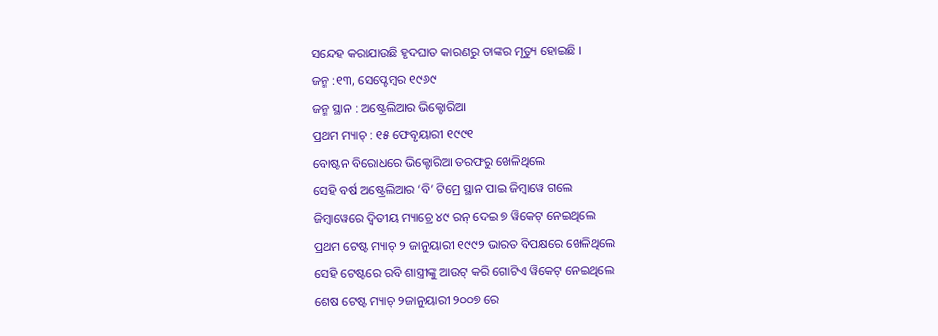ସନ୍ଦେହ କରାଯାଉଛି ହୃଦଘାତ କାରଣରୁ ତାଙ୍କର ମୃତ୍ୟୁ ହୋଇଛି ।
ଜନ୍ମ :୧୩, ସେପ୍ଟେମ୍ବର ୧୯୬୯
ଜନ୍ମ ସ୍ଥାନ : ଅଷ୍ଟ୍ରେଲିଆର ଭିକ୍ଟୋରିଆ
ପ୍ରଥମ ମ୍ୟାଚ୍ : ୧୫ ଫେବୃୟାରୀ ୧୯୯୧
ବୋଷ୍ଟନ ବିରୋଧରେ ଭିକ୍ଟୋରିଆ ତରଫରୁ ଖେଳିଥିଲେ
ସେହି ବର୍ଷ ଅଷ୍ଟ୍ରେଲିଆର ‘ବି’ ଟିମ୍ରେ ସ୍ଥାନ ପାଇ ଜିମ୍ବାୱେ ଗଲେ
ଜିମ୍ବାୱେରେ ଦ୍ଵିତୀୟ ମ୍ୟାଚ୍ରେ ୪୯ ରନ୍ ଦେଇ ୭ ୱିକେଟ୍ ନେଇଥିଲେ
ପ୍ରଥମ ଟେଷ୍ଟ ମ୍ୟାଚ୍ ୨ ଜାନୁୟାରୀ ୧୯୯୨ ଭାରତ ବିପକ୍ଷରେ ଖେଳିଥିଲେ
ସେହି ଟେଷ୍ଟରେ ରବି ଶାସ୍ତ୍ରୀଙ୍କୁ ଆଉଟ୍ କରି ଗୋଟିଏ ୱିକେଟ୍ ନେଇଥିଲେ
ଶେଷ ଟେଷ୍ଟ ମ୍ୟାଚ୍ ୨ଜାନୁୟାରୀ ୨୦୦୭ ରେ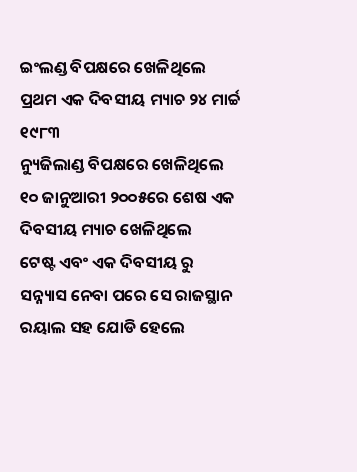ଇଂଲଣ୍ଡ ବିପକ୍ଷରେ ଖେଳିଥିଲେ
ପ୍ରଥମ ଏକ ଦିବସୀୟ ମ୍ୟାଚ ୨୪ ମାର୍ଚ୍ଚ ୧୯୮୩
ନ୍ୟୁଜିଲାଣ୍ଡ ବିପକ୍ଷରେ ଖେଳିଥିଲେ
୧୦ ଜାନୁଆରୀ ୨୦୦୫ରେ ଶେଷ ଏକ ଦିବସୀୟ ମ୍ୟାଚ ଖେଳିଥିଲେ
ଟେଷ୍ଟ ଏବଂ ଏକ ଦିବସୀୟ ରୁ ସନ୍ନ୍ୟାସ ନେବା ପରେ ସେ ରାଜସ୍ଥାନ ରୟାଲ ସହ ଯୋଡି ହେଲେ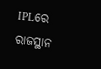IPLରେ ରାଜସ୍ଥାନ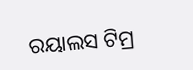ରୟାଲସ ଟିମ୍ର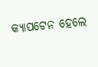କ୍ୟାପଟେନ ହେଲେ